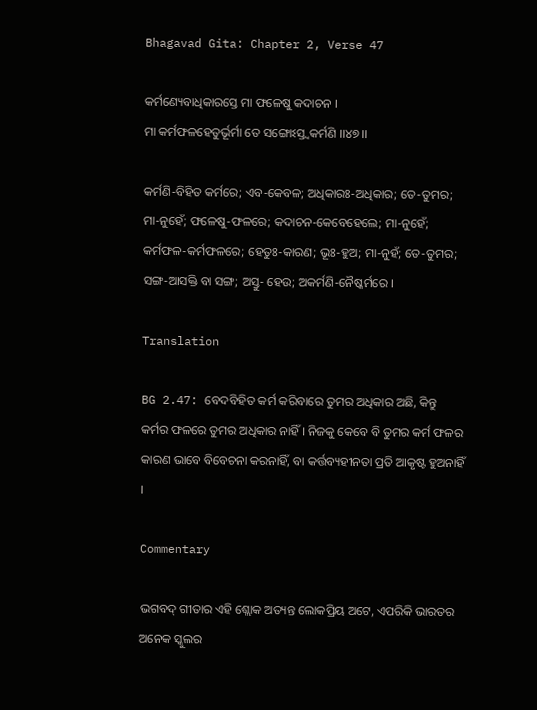Bhagavad Gita: Chapter 2, Verse 47

କର୍ମଣ୍ୟେବାଧିକାରସ୍ତେ ମା ଫଳେଷୁ କଦାଚନ ।
ମା କର୍ମଫଳହେତୁର୍ଭୂର୍ମା ତେ ସଙ୍ଗୋଽସ୍ତ୍ୱକର୍ମଣି ।।୪୭।।

କର୍ମଣି-ବିହିତ କର୍ମରେ; ଏବ-କେବଳ; ଅଧିକାରଃ-ଅଧିକାର; ତେ-ତୁମର; ମା-ନୁହେଁ; ଫଳେଷୁ-ଫଳରେ; କଦାଚନ-କେବେହେଲେ; ମା-ନୁହେଁ; କର୍ମଫଳ-କର୍ମଫଳରେ; ହେତୁଃ-କାରଣ; ଭୂଃ-ହୁଅ; ମା-ନୁହଁ; ତେ-ତୁମର; ସଙ୍ଗ-ଆସକ୍ତି ବା ସଙ୍ଗ; ଅସ୍ତୁ- ହେଉ; ଅକର୍ମଣି-ନୈଷ୍କର୍ମରେ ।

Translation

BG 2.47: ବେଦବିହିତ କର୍ମ କରିବାରେ ତୁମର ଅଧିକାର ଅଛି, କିନ୍ତୁ କର୍ମର ଫଳରେ ତୁମର ଅଧିକାର ନାହିଁ । ନିଜକୁ କେବେ ବି ତୁମର କର୍ମ ଫଳର କାରଣ ଭାବେ ବିବେଚନା କରନାହିଁ, ବା କର୍ତ୍ତବ୍ୟହୀନତା ପ୍ରତି ଆକୃଷ୍ଟ ହୁଅନାହିଁ ।

Commentary

ଭଗବଦ୍ ଗୀତାର ଏହି ଶ୍ଲୋକ ଅତ୍ୟନ୍ତ ଲୋକପ୍ରିୟ ଅଟେ, ଏପରିକି ଭାରତର ଅନେକ ସ୍କୁଲର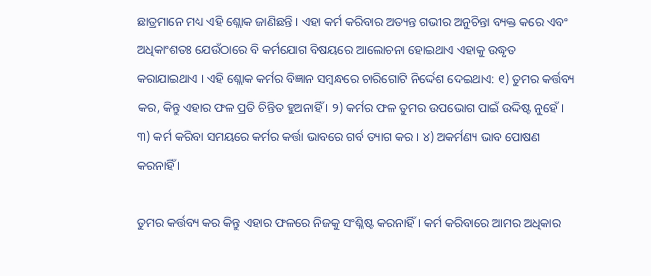ଛାତ୍ରମାନେ ମଧ୍ୟ ଏହି ଶ୍ଲୋକ ଜାଣିଛନ୍ତି । ଏହା କର୍ମ କରିବାର ଅତ୍ୟନ୍ତ ଗଭୀର ଅନୁଚିନ୍ତା ବ୍ୟକ୍ତ କରେ ଏବଂ ଅଧିକାଂଶତଃ ଯେଉଁଠାରେ ବି କର୍ମଯୋଗ ବିଷୟରେ ଆଲୋଚନା ହୋଇଥାଏ ଏହାକୁ ଉଦ୍ଧୃତ କରାଯାଇଥାଏ । ଏହି ଶ୍ଲୋକ କର୍ମର ବିଜ୍ଞାନ ସମ୍ବନ୍ଧରେ ଚାରିଗୋଟି ନିର୍ଦ୍ଦେଶ ଦେଇଥାଏ: ୧) ତୁମର କର୍ତ୍ତବ୍ୟ କର, କିନ୍ତୁ ଏହାର ଫଳ ପ୍ରତି ଚିନ୍ତିତ ହୁଅନାହିଁ । ୨) କର୍ମର ଫଳ ତୁମର ଉପଭୋଗ ପାଇଁ ଉଦ୍ଦିଷ୍ଟ ନୁହେଁ । ୩) କର୍ମ କରିବା ସମୟରେ କର୍ମର କର୍ତ୍ତା ଭାବରେ ଗର୍ବ ତ୍ୟାଗ କର । ୪) ଅକର୍ମଣ୍ୟ ଭାବ ପୋଷଣ କରନାହିଁ ।

ତୁମର କର୍ତ୍ତବ୍ୟ କର କିନ୍ତୁ ଏହାର ଫଳରେ ନିଜକୁ ସଂଶ୍ଳିଷ୍ଟ କରନାହିଁ । କର୍ମ କରିବାରେ ଆମର ଅଧିକାର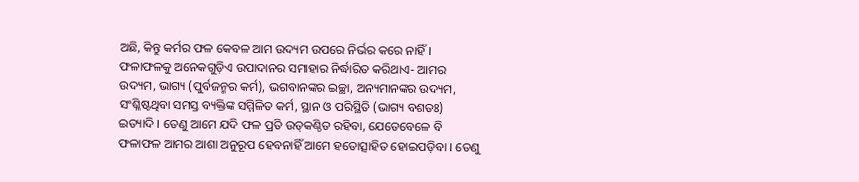ଅଛି, କିନ୍ତୁ କର୍ମର ଫଳ କେବଳ ଆମ ଉଦ୍ୟମ ଉପରେ ନିର୍ଭର କରେ ନାହିଁ । ଫଳାଫଳକୁ ଅନେକଗୁଡ଼ିଏ ଉପାଦାନର ସମାହାର ନିର୍ଦ୍ଧାରିତ କରିଥାଏ- ଆମର ଉଦ୍ୟମ, ଭାଗ୍ୟ (ପୁର୍ବଜନ୍ମର କର୍ମ), ଭଗବାନଙ୍କର ଇଚ୍ଛା, ଅନ୍ୟମାନଙ୍କର ଉଦ୍ୟମ, ସଂଶ୍ଳିଷ୍ଟଥିବା ସମସ୍ତ ବ୍ୟକ୍ତିଙ୍କ ସମ୍ମିଳିତ କର୍ମ, ସ୍ଥାନ ଓ ପରିସ୍ଥିତି (ଭାଗ୍ୟ ବଶତଃ) ଇତ୍ୟାଦି । ତେଣୁ ଆମେ ଯଦି ଫଳ ପ୍ରତି ଉତ୍‌କଣ୍ଠିତ ରହିବା, ଯେତେବେଳେ ବି ଫଳାଫଳ ଆମର ଆଶା ଅନୁରୂପ ହେବନାହିଁ ଆମେ ହତୋତ୍ସାହିତ ହୋଇପଡ଼ିବା । ତେଣୁ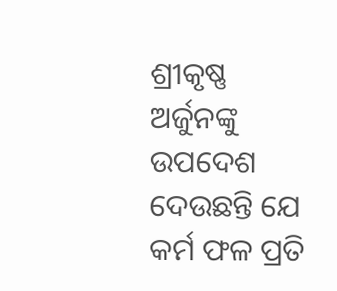ଶ୍ରୀକୃଷ୍ଣ ଅର୍ଜୁନଙ୍କୁ ଉପଦେଶ ଦେଉଛନ୍ତି ଯେ କର୍ମ ଫଳ ପ୍ରତି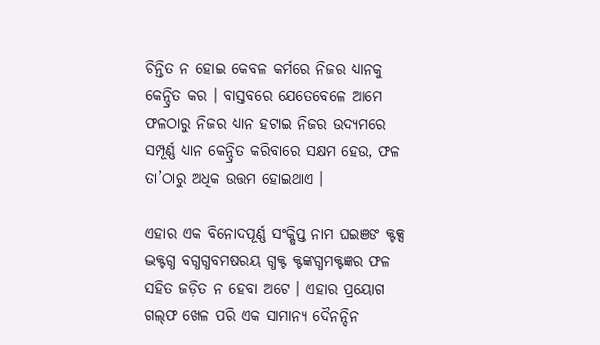ଚିନ୍ତିତ ନ ହୋଇ କେବଳ କର୍ମରେ ନିଜର ଧ୍ୟାନକୁ କେନ୍ଦ୍ରିତ କର । ବାସ୍ତବରେ ଯେତେବେଳେ ଆମେ ଫଳଠାରୁ ନିଜର ଧ୍ୟାନ ହଟାଇ ନିଜର ଉଦ୍ୟମରେ ସମ୍ପୂର୍ଣ୍ଣ ଧ୍ୟାନ କେନ୍ଦ୍ରିତ କରିବାରେ ସକ୍ଷମ ହେଉ, ଫଳ ତା’ଠାରୁ ଅଧିକ ଉତ୍ତମ ହୋଇଥାଏ ।

ଏହାର ଏକ ବିନୋଦପୂର୍ଣ୍ଣ ସଂକ୍ଷିପ୍ତ ନାମ ଘଇଞଙ କ୍ଟକ୍ସ ଦ୍ଭକ୍ଟଗ୍ଧ ବଗ୍ଧଗ୍ଧବମଷରୟ ଗ୍ଧକ୍ଟ କ୍ଟଙ୍କଗ୍ଧମକ୍ଟଜ୍ଞର ଫଳ ସହିତ ଜଡ଼ିତ ନ ହେବା ଅଟେ । ଏହାର ପ୍ରୟୋଗ ଗଲ୍‌ଫ ଖେଳ ପରି ଏକ ସାମାନ୍ୟ ଦୈନନ୍ଦିନ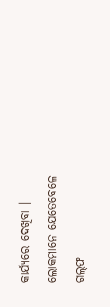କାର୍ଯ୍ୟରେ ଦେଖିବା । ଲୋକମାନେ ଯେତେବେଳେ ଗଲ୍‌ଫ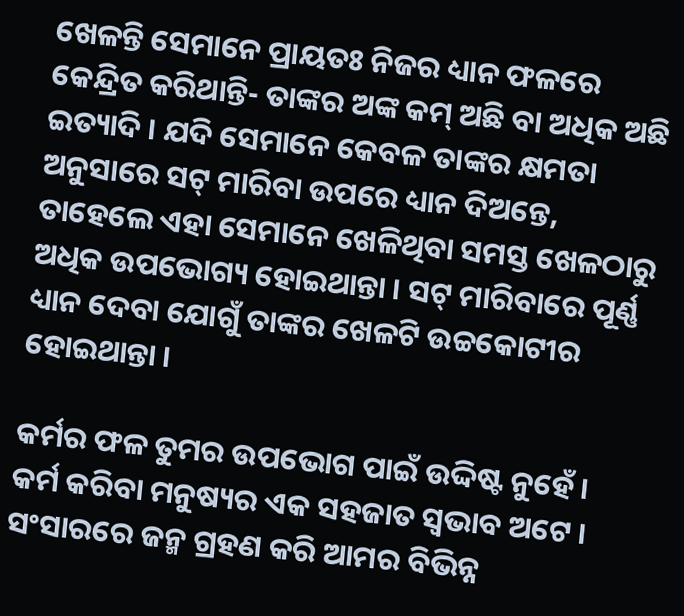ଖେଳନ୍ତି ସେମାନେ ପ୍ରାୟତଃ ନିଜର ଧ୍ୟାନ ଫଳରେ କେନ୍ଦ୍ରିତ କରିଥାନ୍ତି- ତାଙ୍କର ଅଙ୍କ କମ୍ ଅଛି ବା ଅଧିକ ଅଛି ଇତ୍ୟାଦି । ଯଦି ସେମାନେ କେବଳ ତାଙ୍କର କ୍ଷମତା ଅନୁସାରେ ସଟ୍ ମାରିବା ଉପରେ ଧ୍ୟାନ ଦିଅନ୍ତେ, ତାହେଲେ ଏହା ସେମାନେ ଖେଳିଥିବା ସମସ୍ତ ଖେଳଠାରୁ ଅଧିକ ଉପଭୋଗ୍ୟ ହୋଇଥାନ୍ତା । ସଟ୍ ମାରିବାରେ ପୂର୍ଣ୍ଣ ଧ୍ୟାନ ଦେବା ଯୋଗୁଁ ତାଙ୍କର ଖେଳଟି ଉଚ୍ଚକୋଟୀର ହୋଇଥାନ୍ତା ।

କର୍ମର ଫଳ ତୁମର ଉପଭୋଗ ପାଇଁ ଉଦ୍ଦିଷ୍ଟ ନୁହେଁ । କର୍ମ କରିବା ମନୁଷ୍ୟର ଏକ ସହଜାତ ସ୍ୱଭାବ ଅଟେ । ସଂସାରରେ ଜନ୍ମ ଗ୍ରହଣ କରି ଆମର ବିଭିନ୍ନ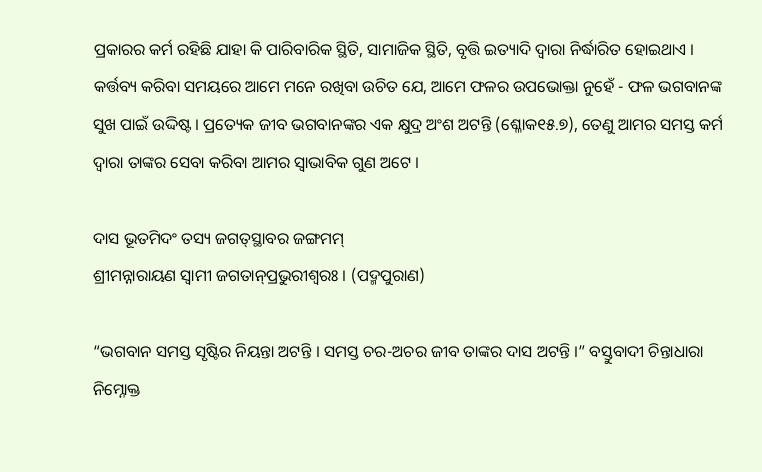ପ୍ରକାରର କର୍ମ ରହିଛି ଯାହା କି ପାରିବାରିକ ସ୍ଥିତି, ସାମାଜିକ ସ୍ଥିତି, ବୃତ୍ତି ଇତ୍ୟାଦି ଦ୍ୱାରା ନିର୍ଦ୍ଧାରିତ ହୋଇଥାଏ । କର୍ତ୍ତବ୍ୟ କରିବା ସମୟରେ ଆମେ ମନେ ରଖିବା ଉଚିତ ଯେ, ଆମେ ଫଳର ଉପଭୋକ୍ତା ନୁହେଁ - ଫଳ ଭଗବାନଙ୍କ ସୁଖ ପାଇଁ ଉଦ୍ଦିଷ୍ଟ । ପ୍ରତ୍ୟେକ ଜୀବ ଭଗବାନଙ୍କର ଏକ କ୍ଷୁଦ୍ର ଅଂଶ ଅଟନ୍ତି (ଶ୍ଳୋକ୧୫.୭), ତେଣୁ ଆମର ସମସ୍ତ କର୍ମ ଦ୍ୱାରା ତାଙ୍କର ସେବା କରିବା ଆମର ସ୍ୱାଭାବିକ ଗୁଣ ଅଟେ ।

ଦାସ ଭୂତମିଦଂ ତସ୍ୟ ଜଗତ୍‌ସ୍ଥାବର ଜଙ୍ଗମମ୍‌
ଶ୍ରୀମନ୍ନାରାୟଣ ସ୍ୱାମୀ ଜଗତାନ୍‌ପ୍ରଭୁରୀଶ୍ୱରଃ । (ପଦ୍ମପୁରାଣ)

“ଭଗବାନ ସମସ୍ତ ସୃଷ୍ଟିର ନିୟନ୍ତା ଅଟନ୍ତି । ସମସ୍ତ ଚର-ଅଚର ଜୀବ ତାଙ୍କର ଦାସ ଅଟନ୍ତି ।” ବସ୍ତୁବାଦୀ ଚିନ୍ତାଧାରା ନିମ୍ନୋକ୍ତ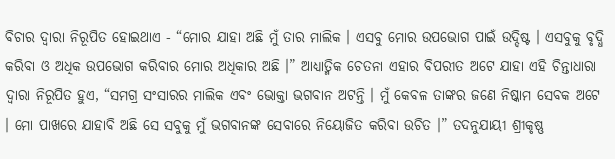ବିଚାର ଦ୍ୱାରା ନିରୂପିତ ହୋଇଥାଏ - “ମୋର ଯାହା ଅଛି ମୁଁ ତାର ମାଲିକ । ଏସବୁ ମୋର ଉପଭୋଗ ପାଇଁ ଉଦ୍ଦିଷ୍ଟ । ଏସବୁକୁ ବୃଦ୍ଧି କରିବା ଓ ଅଧିକ ଉପଭୋଗ କରିବାର ମୋର ଅଧିକାର ଅଛି ।” ଆଧ୍ୟାତ୍ମିକ ଚେତନା ଏହାର ବିପରୀତ ଅଟେ ଯାହା ଏହି ଚିନ୍ତାଧାରା ଦ୍ୱାରା ନିରୂପିତ ହୁଏ, “ସମଗ୍ର ସଂସାରର ମାଲିକ ଏବଂ ଭୋକ୍ତା ଭଗବାନ ଅଟନ୍ତି । ମୁଁ କେବଳ ତାଙ୍କର ଜଣେ ନିଷ୍କାମ ସେବକ ଅଟେ । ମୋ ପାଖରେ ଯାହାବି ଅଛି ସେ ସବୁକୁ ମୁଁ ଭଗବାନଙ୍କ ସେବାରେ ନିୟୋଜିତ କରିବା ଉଚିତ ।” ତଦନୁଯାୟୀ ଶ୍ରୀକୃଷ୍ଣ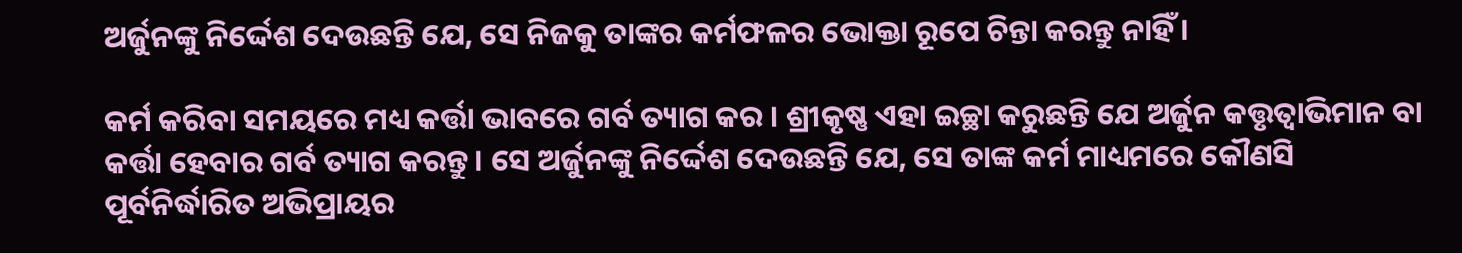ଅର୍ଜୁନଙ୍କୁ ନିର୍ଦ୍ଦେଶ ଦେଉଛନ୍ତି ଯେ, ସେ ନିଜକୁ ତାଙ୍କର କର୍ମଫଳର ଭୋକ୍ତା ରୂପେ ଚିନ୍ତା କରନ୍ତୁ ନାହିଁ ।

କର୍ମ କରିବା ସମୟରେ ମଧ୍ୟ କର୍ତ୍ତା ଭାବରେ ଗର୍ବ ତ୍ୟାଗ କର । ଶ୍ରୀକୃଷ୍ଣ ଏହା ଇଚ୍ଛା କରୁଛନ୍ତି ଯେ ଅର୍ଜୁନ କତ୍ତୃତ୍ୱାଭିମାନ ବା କର୍ତ୍ତା ହେବାର ଗର୍ବ ତ୍ୟାଗ କରନ୍ତୁ । ସେ ଅର୍ଜୁନଙ୍କୁ ନିର୍ଦ୍ଦେଶ ଦେଉଛନ୍ତି ଯେ, ସେ ତାଙ୍କ କର୍ମ ମାଧ୍ୟମରେ କୌଣସି ପୂର୍ବନିର୍ଦ୍ଧାରିତ ଅଭିପ୍ରାୟର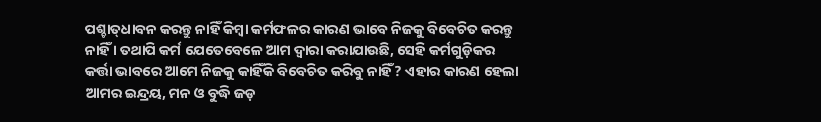ପଶ୍ଚାତ୍‌ଧାବନ କରନ୍ତୁ ନାହିଁ କିମ୍ବା କର୍ମଫଳର କାରଣ ଭାବେ ନିଜକୁ ବିବେଚିତ କରନ୍ତୁ ନାହିଁ । ତଥାପି କର୍ମ ଯେତେବେଳେ ଆମ ଦ୍ୱାରା କରାଯାଉଛି, ସେହି କର୍ମଗୁଡ଼ିକର କର୍ତ୍ତା ଭାବରେ ଆମେ ନିଜକୁ କାହିଁକି ବିବେଚିତ କରିବୁ ନାହିଁ? ଏହାର କାରଣ ହେଲା ଆମର ଇନ୍ଦ୍ରୟ, ମନ ଓ ବୁଦ୍ଧି ଜଡ଼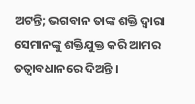ଅଟନ୍ତି; ଭଗବାନ ତାଙ୍କ ଶକ୍ତି ଦ୍ୱାରା ସେମାନଙ୍କୁ ଶକ୍ତିଯୁକ୍ତ କରି ଆମର ତତ୍ୱାବଧାନରେ ଦିଅନ୍ତି ।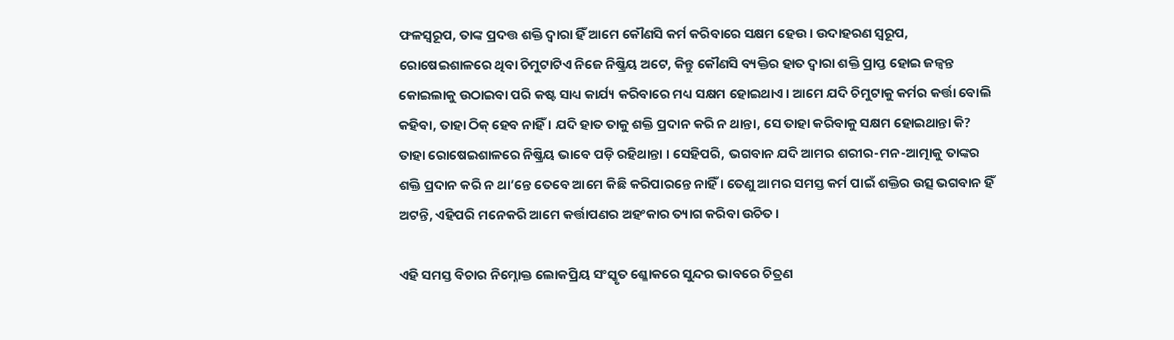ଫଳସ୍ୱରୂପ, ତାଙ୍କ ପ୍ରଦତ୍ତ ଶକ୍ତି ଦ୍ୱାରା ହିଁ ଆମେ କୌଣସି କର୍ମ କରିବାରେ ସକ୍ଷମ ହେଉ । ଉଦାହରଣ ସ୍ୱରୂପ, ରୋଷେଇଶାଳରେ ଥିବା ଚିମୁଟାଟିଏ ନିଜେ ନିଷ୍କ୍ରିୟ ଅଟେ, କିନ୍ତୁ କୌଣସି ବ୍ୟକ୍ତିର ହାତ ଦ୍ୱାରା ଶକ୍ତି ପ୍ରାପ୍ତ ହୋଇ ଜଳ୍ୱନ୍ତ କୋଇଲାକୁ ଉଠାଇବା ପରି କଷ୍ଟ ସାଧ୍ୟ କାର୍ଯ୍ୟ କରିବାରେ ମଧ୍ୟ ସକ୍ଷମ ହୋଇଥାଏ । ଆମେ ଯଦି ଚିମୁଟାକୁ କର୍ମର କର୍ତ୍ତା ବୋଲି କହିବା, ତାହା ଠିକ୍ ହେବ ନାହିଁ । ଯଦି ହାତ ତାକୁ ଶକ୍ତି ପ୍ରଦାନ କରି ନ ଥାନ୍ତା, ସେ ତାହା କରିବାକୁ ସକ୍ଷମ ହୋଇଥାନ୍ତା କି? ତାହା ରୋଷେଇଶାଳରେ ନିଷ୍କ୍ରିୟ ଭାବେ ପଡ଼ି ରହିଥାନ୍ତା । ସେହିପରି, ଭଗବାନ ଯଦି ଆମର ଶରୀର-ମନ-ଆତ୍ମାକୁ ତାଙ୍କର ଶକ୍ତି ପ୍ରଦାନ କରି ନ ଥା’ନ୍ତେ ତେବେ ଆମେ କିଛି କରିପାରନ୍ତେ ନାହିଁ । ତେଣୁ ଆମର ସମସ୍ତ କର୍ମ ପାଇଁ ଶକ୍ତିର ଉତ୍ସ ଭଗବାନ ହିଁ ଅଟନ୍ତି, ଏହିପରି ମନେକରି ଆମେ କର୍ତ୍ତାପଣର ଅହଂକାର ତ୍ୟାଗ କରିବା ଉଚିତ ।

ଏହି ସମସ୍ତ ବିଚାର ନିମ୍ନୋକ୍ତ ଲୋକପ୍ରିୟ ସଂସ୍କୃତ ଶ୍ଳୋକରେ ସୁନ୍ଦର ଭାବରେ ଚିତ୍ରଣ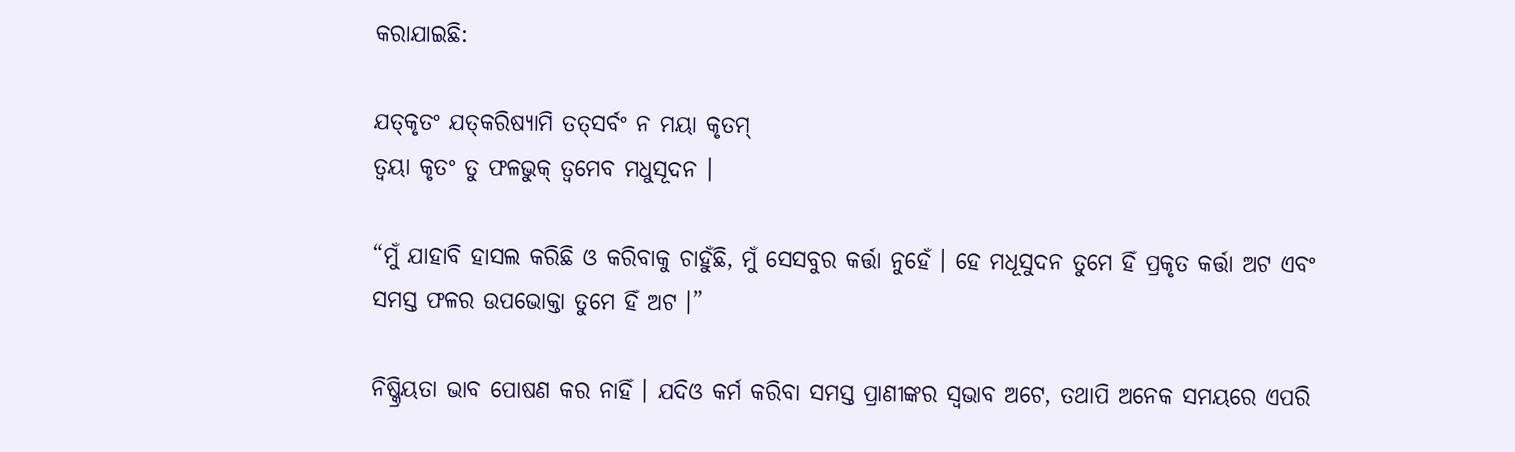କରାଯାଇଛି:

ଯତ୍‌କୃତଂ ଯତ୍‌କରିଷ୍ୟାମି ତତ୍‌ସର୍ବଂ ନ ମୟା କୃତମ୍‌
ତ୍ୱୟା କୃତଂ ତୁ ଫଳଭୁକ୍ ତ୍ୱମେବ ମଧୁସୂଦନ ।

“ମୁଁ ଯାହାବି ହାସଲ କରିଛି ଓ କରିବାକୁ ଚାହୁଁଛି, ମୁଁ ସେସବୁର କର୍ତ୍ତା ନୁହେଁ । ହେ ମଧୂସୁଦନ ତୁମେ ହିଁ ପ୍ରକୃତ କର୍ତ୍ତା ଅଟ ଏବଂ ସମସ୍ତ ଫଳର ଉପଭୋକ୍ତା ତୁମେ ହିଁ ଅଟ ।”

ନିଷ୍କ୍ରିୟତା ଭାବ ପୋଷଣ କର ନାହିଁ । ଯଦିଓ କର୍ମ କରିବା ସମସ୍ତ ପ୍ରାଣୀଙ୍କର ସ୍ୱଭାବ ଅଟେ, ତଥାପି ଅନେକ ସମୟରେ ଏପରି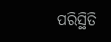ପରିସ୍ଥିତି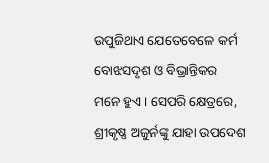ଉପୁଜିଥାଏ ଯେତେବେଳେ କର୍ମ ବୋଝସଦୃଶ ଓ ବିଭ୍ରାନ୍ତିକର ମନେ ହୁଏ । ସେପରି କ୍ଷେତ୍ରରେ, ଶ୍ରୀକୃଷ୍ଣ ଅଜୁର୍ନଙ୍କୁ ଯାହା ଉପଦେଶ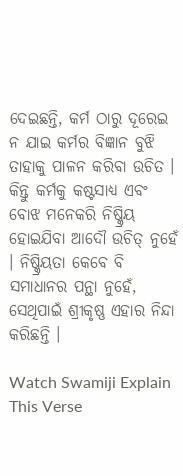ଦେଇଛନ୍ତି, କର୍ମ ଠାରୁ ଦୂରେଇ ନ ଯାଇ କର୍ମର ବିଜ୍ଞାନ ବୁଝି ତାହାକୁ ପାଳନ କରିବା ଉଚିତ । କିନ୍ତୁ କର୍ମକୁ କଷ୍ଟସାଧ୍ୟ ଏବଂ ବୋଝ ମନେକରି ନିଷ୍କ୍ରିୟ ହୋଇଯିବା ଆଦୌ ଉଚିତ୍ ନୁହେଁ । ନିଷ୍କ୍ରିୟତା କେବେ ବି ସମାଧାନର ପନ୍ଥା ନୁହେଁ, ସେଥିପାଇଁ ଶ୍ରୀକୃଷ୍ଣ ଏହାର ନିନ୍ଦା କରିଛନ୍ତି ।

Watch Swamiji Explain This Verse